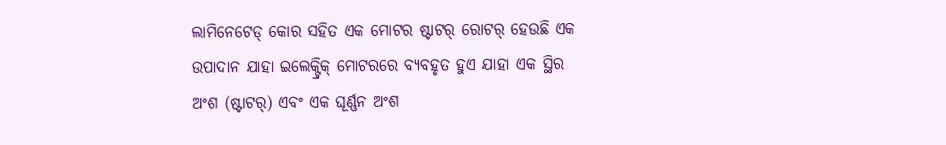ଲାମିନେଟେଡ୍ କୋର ସହିତ ଏକ ମୋଟର ଷ୍ଟାଟର୍ ରୋଟର୍ ହେଉଛି ଏକ ଉପାଦାନ ଯାହା ଇଲେକ୍ଟ୍ରିକ୍ ମୋଟରରେ ବ୍ୟବହୃତ ହୁଏ ଯାହା ଏକ ସ୍ଥିର ଅଂଶ (ଷ୍ଟାଟର୍) ଏବଂ ଏକ ଘୂର୍ଣ୍ଣନ ଅଂଶ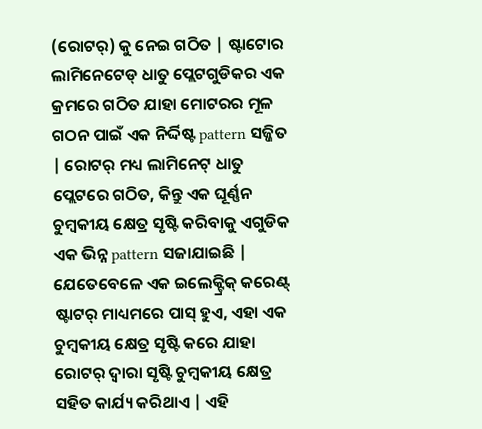(ରୋଟର୍) କୁ ନେଇ ଗଠିତ | ଷ୍ଟାଟୋର ଲାମିନେଟେଡ୍ ଧାତୁ ପ୍ଲେଟଗୁଡିକର ଏକ କ୍ରମରେ ଗଠିତ ଯାହା ମୋଟରର ମୂଳ ଗଠନ ପାଇଁ ଏକ ନିର୍ଦ୍ଦିଷ୍ଟ pattern ସଜ୍ଜିତ | ରୋଟର୍ ମଧ୍ୟ ଲାମିନେଟ୍ ଧାତୁ ପ୍ଲେଟରେ ଗଠିତ, କିନ୍ତୁ ଏକ ଘୂର୍ଣ୍ଣନ ଚୁମ୍ବକୀୟ କ୍ଷେତ୍ର ସୃଷ୍ଟି କରିବାକୁ ଏଗୁଡିକ ଏକ ଭିନ୍ନ pattern ସଜାଯାଇଛି |
ଯେତେବେଳେ ଏକ ଇଲେକ୍ଟ୍ରିକ୍ କରେଣ୍ଟ୍ ଷ୍ଟାଟର୍ ମାଧ୍ୟମରେ ପାସ୍ ହୁଏ, ଏହା ଏକ ଚୁମ୍ବକୀୟ କ୍ଷେତ୍ର ସୃଷ୍ଟି କରେ ଯାହା ରୋଟର୍ ଦ୍ୱାରା ସୃଷ୍ଟି ଚୁମ୍ବକୀୟ କ୍ଷେତ୍ର ସହିତ କାର୍ଯ୍ୟ କରିଥାଏ | ଏହି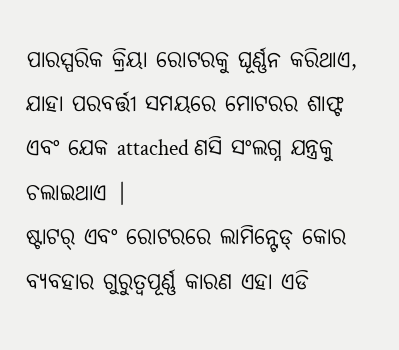ପାରସ୍ପରିକ କ୍ରିୟା ରୋଟରକୁ ଘୂର୍ଣ୍ଣନ କରିଥାଏ, ଯାହା ପରବର୍ତ୍ତୀ ସମୟରେ ମୋଟରର ଶାଫ୍ଟ ଏବଂ ଯେକ attached ଣସି ସଂଲଗ୍ନ ଯନ୍ତ୍ରକୁ ଚଲାଇଥାଏ |
ଷ୍ଟାଟର୍ ଏବଂ ରୋଟରରେ ଲାମିନ୍ଟେଡ୍ କୋର ବ୍ୟବହାର ଗୁରୁତ୍ୱପୂର୍ଣ୍ଣ କାରଣ ଏହା ଏଡି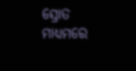ସ୍ରୋତ ମାଧ୍ୟମରେ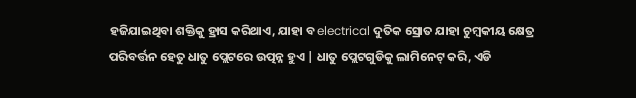ହଜିଯାଇଥିବା ଶକ୍ତିକୁ ହ୍ରାସ କରିଥାଏ, ଯାହା ବ electrical ଦୁତିକ ସ୍ରୋତ ଯାହା ଚୁମ୍ବକୀୟ କ୍ଷେତ୍ର ପରିବର୍ତ୍ତନ ହେତୁ ଧାତୁ ପ୍ଲେଟରେ ଉତ୍ପନ୍ନ ହୁଏ | ଧାତୁ ପ୍ଲେଟଗୁଡିକୁ ଲାମିନେଟ୍ କରି, ଏଡି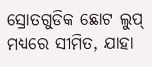ସ୍ରୋତଗୁଡିକ ଛୋଟ ଲୁପ୍ ମଧ୍ୟରେ ସୀମିତ, ଯାହା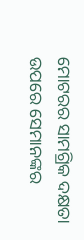ମୋଟରର ସାମଗ୍ରିକ ଦକ୍ଷତା ଉପରେ ସେମାନଙ୍କର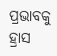ପ୍ରଭାବକୁ ହ୍ରାସ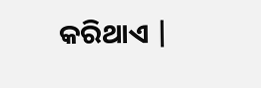କରିଥାଏ |